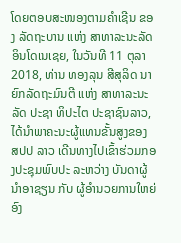ໂດຍຕອບສະໜອງຕາມຄຳເຊີນ ຂອງ ລັດຖະບານ ແຫ່ງ ສາທາລະນະລັດ ອິນໂດເນເຊຍ, ໃນວັນທີ 11 ຕຸລາ 2018, ທ່ານ ທອງລຸນ ສີສຸລິດ ນາຍົກລັດຖະມົນຕີ ແຫ່ງ ສາທາລະນະລັດ ປະຊາ ທິປະໄຕ ປະຊາຊົນລາວ, ໄດ້ນຳພາຄະນະຜູ້ແທນຂັ້ນສູງຂອງ ສປປ ລາວ ເດີນທາງໄປເຂົ້າຮ່ວມກອງປະຊຸມພົບປະ ລະຫວ່າງ ບັນດາຜູ້ນຳອາຊຽນ ກັບ ຜູ້ອຳນວຍການໃຫຍ່ ອົງ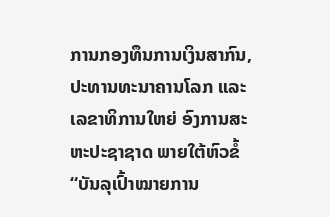ການກອງທຶນການເງິນສາກົນ, ປະທານທະນາຄານໂລກ ແລະ ເລຂາທິການໃຫຍ່ ອົງການສະຫະປະຊາຊາດ ພາຍໃຕ້ຫົວຂໍ້ “ບັນລຸເປົ້າໝາຍການ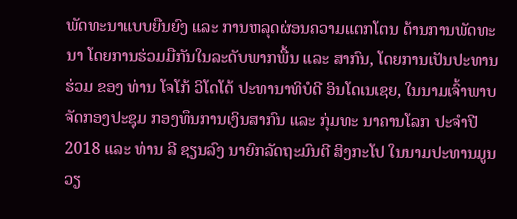ພັດທະນາແບບຍືນຍົງ ແລະ ການຫລຸດຜ່ອນຄວາມແຕກໂຕນ ດ້ານການພັດທະນາ ໂດຍການຮ່ວມມືກັນໃນລະດັບພາກພື້ນ ແລະ ສາກົນ, ໂດຍການເປັນປະທານຮ່ວມ ຂອງ ທ່ານ ໂຈໂກ້ ວິໂດໂດ້ ປະທານາທິບໍດີ ອິນໂດເນເຊຍ, ໃນນາມເຈົ້າພາບຈັດກອງປະຊຸມ ກອງທຶນການເງິນສາກົນ ແລະ ກຸ່ມທະ ນາຄານໂລກ ປະຈຳປີ 2018 ແລະ ທ່ານ ລີ ຊຽນລົງ ນາຍົກລັດຖະມົນຕີ ສິງກະໂປ ໃນນາມປະທານມູນວຽ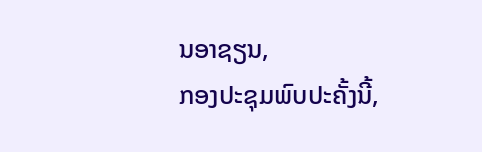ນອາຊຽນ,
ກອງປະຊຸມພົບປະຄັ້ງນີ້,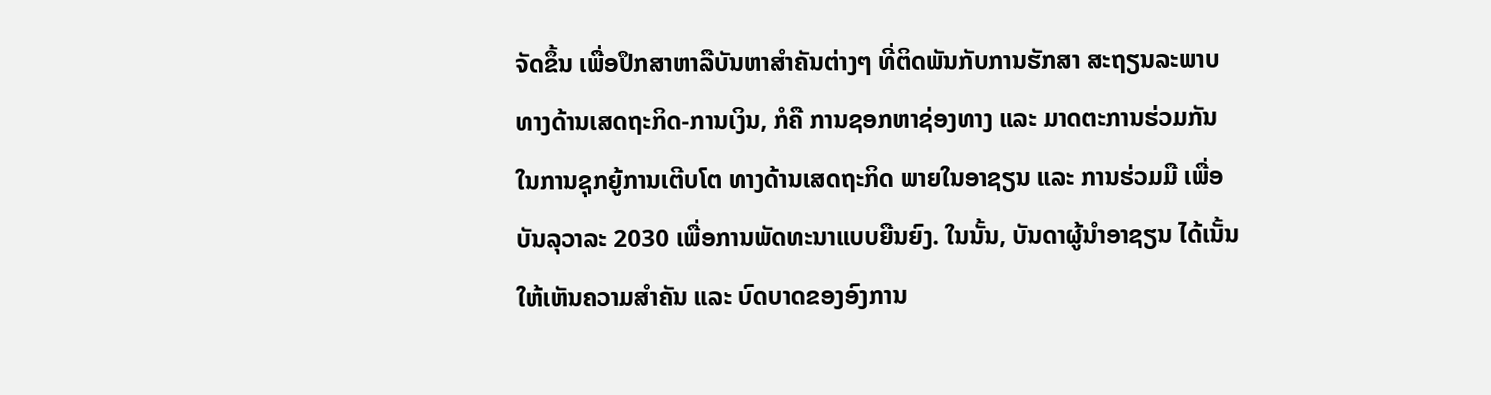ຈັດຂຶ້ນ ເພື່ອປຶກສາຫາລືບັນຫາສຳຄັນຕ່າງໆ ທີ່ຕິດພັນກັບການຮັກສາ ສະຖຽນລະພາບ ທາງດ້ານເສດຖະກິດ-ການເງິນ, ກໍຄື ການຊອກຫາຊ່ອງທາງ ແລະ ມາດຕະການຮ່ວມກັນ ໃນການຊຸກຍູ້ການເຕີບໂຕ ທາງດ້ານເສດຖະກິດ ພາຍໃນອາຊຽນ ແລະ ການຮ່ວມມື ເພື່ອບັນລຸວາລະ 2030 ເພື່ອການພັດທະນາແບບຍືນຍົງ. ໃນນັ້ນ, ບັນດາຜູ້ນຳອາຊຽນ ໄດ້ເນັ້ນໃຫ້ເຫັນຄວາມສຳຄັນ ແລະ ບົດບາດຂອງອົງການ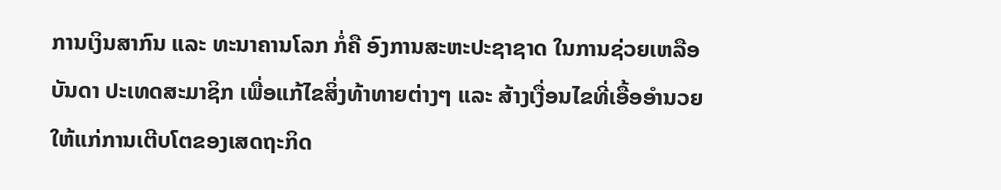ການເງິນສາກົນ ແລະ ທະນາຄານໂລກ ກໍ່ຄື ອົງການສະຫະປະຊາຊາດ ໃນການຊ່ວຍເຫລືອບັນດາ ປະເທດສະມາຊິກ ເພື່ອແກ້ໄຂສິ່ງທ້າທາຍຕ່າງໆ ແລະ ສ້າງເງື່ອນໄຂທີ່ເອື້ອອຳນວຍ ໃຫ້ແກ່ການເຕີບໂຕຂອງເສດຖະກິດ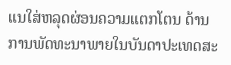ແນໃສ່ຫລຸດຜ່ອນຄວາມແຕກໂຕນ ດ້ານການພັດທະນາພາຍໃນບັນດາປະເທດສະ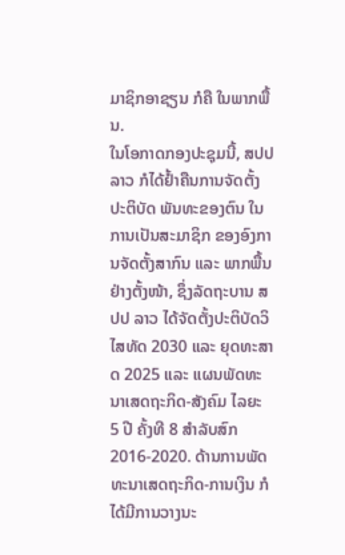ມາຊິກອາຊຽນ ກໍຄື ໃນພາກພື້ນ.
ໃນໂອກາດກອງປະຊຸມນີ້, ສປປ ລາວ ກໍໄດ້ຢໍ້າຄືນການຈັດຕັ້ງປະຕິບັດ ພັນທະຂອງຕົນ ໃນການເປັນສະມາຊິກ ຂອງອົງການຈັດຕັ້ງສາກົນ ແລະ ພາກພື້ນຢ່າງຕັ້ງໜ້າ, ຊຶ່ງລັດຖະບານ ສປປ ລາວ ໄດ້ຈັດຕັ້ງປະຕິບັດວິໄສທັດ 2030 ແລະ ຍຸດທະສາດ 2025 ແລະ ແຜນພັດທະນາເສດຖະກິດ-ສັງຄົມ ໄລຍະ 5 ປີ ຄັ້ງທີ 8 ສໍາລັບສົກ 2016-2020. ດ້ານການພັດທະນາເສດຖະກິດ-ການເງິນ ກໍໄດ້ມີການວາງນະ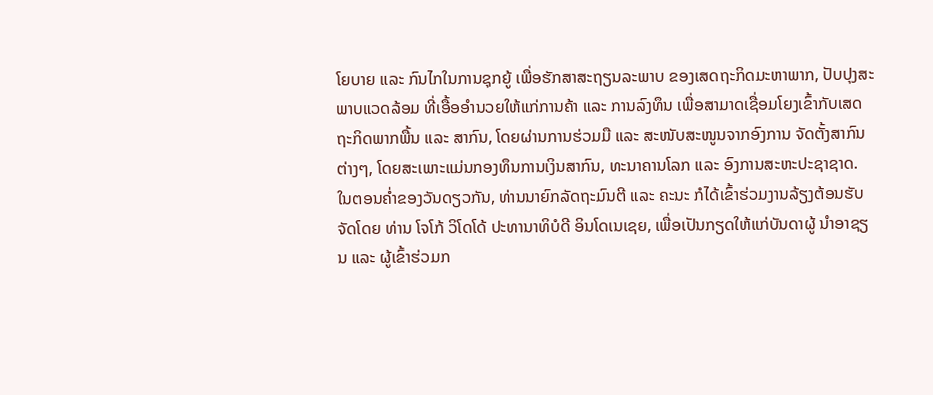ໂຍບາຍ ແລະ ກົນໄກໃນການຊຸກຍູ້ ເພື່ອຮັກສາສະຖຽນລະພາບ ຂອງເສດຖະກິດມະຫາພາກ, ປັບປຸງສະພາບແວດລ້ອມ ທີ່ເອື້ອອຳນວຍໃຫ້ແກ່ການຄ້າ ແລະ ການລົງທຶນ ເພື່ອສາມາດເຊື່ອມໂຍງເຂົ້າກັບເສດຖະກິດພາກພື້ນ ແລະ ສາກົນ, ໂດຍຜ່ານການຮ່ວມມື ແລະ ສະໜັບສະໜູນຈາກອົງການ ຈັດຕັ້ງສາກົນຕ່າງໆ, ໂດຍສະເພາະແມ່ນກອງທຶນການເງິນສາກົນ, ທະນາຄານໂລກ ແລະ ອົງການສະຫະປະຊາຊາດ.
ໃນຕອນຄໍ່າຂອງວັນດຽວກັນ, ທ່ານນາຍົກລັດຖະມົນຕີ ແລະ ຄະນະ ກໍໄດ້ເຂົ້າຮ່ວມງານລ້ຽງຕ້ອນຮັບ ຈັດໂດຍ ທ່ານ ໂຈໂກ້ ວິໂດໂດ້ ປະທານາທິບໍດີ ອິນໂດເນເຊຍ, ເພື່ອເປັນກຽດໃຫ້ແກ່ບັນດາຜູ້ ນຳອາຊຽນ ແລະ ຜູ້ເຂົ້າຮ່ວມກ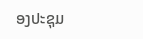ອງປະຊຸມ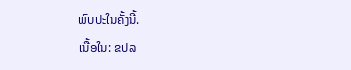ພົບປະໃນຄັ້ງນີ້.
ເນື້ອໃນ: ຂປລ